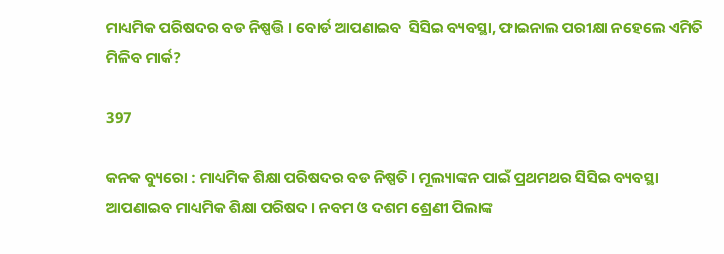ମାଧ୍ୟମିକ ପରିଷଦର ବଡ ନିଷ୍ପତ୍ତି । ବୋର୍ଡ ଆପଣାଇବ  ସିସିଇ ବ୍ୟବସ୍ଥା, ଫାଇନାଲ ପରୀକ୍ଷା ନହେଲେ ଏମିତି ମିଳିବ ମାର୍କ?

397

କନକ ବ୍ୟୁରୋ : ମାଧ୍ୟମିକ ଶିକ୍ଷା ପରିଷଦର ବଡ ନିଷ୍ପତି । ମୂଲ୍ୟାଙ୍କନ ପାଇଁ ପ୍ରଥମଥର ସିସିଇ ବ୍ୟବସ୍ଥା ଆପଣାଇବ ମାଧ୍ୟମିକ ଶିକ୍ଷା ପରିଷଦ । ନବମ ଓ ଦଶମ ଶ୍ରେଣୀ ପିଲାଙ୍କ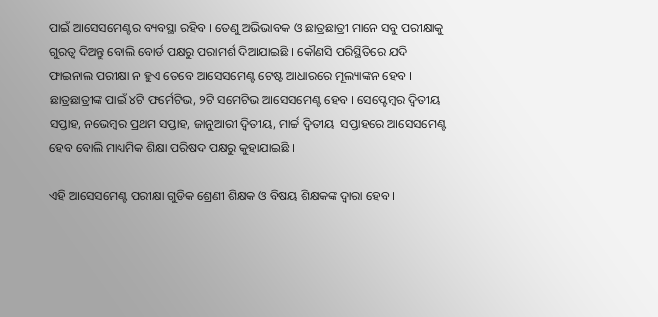ପାଇଁ ଆସେସମେଣ୍ଟର ବ୍ୟବସ୍ଥା ରହିବ । ତେଣୁ ଅଭିଭାବକ ଓ ଛାତ୍ରଛାତ୍ରୀ ମାନେ ସବୁ ପରୀକ୍ଷାକୁ ଗୁରତ୍ୱ ଦିଅନ୍ତୁ ବୋଲି ବୋର୍ଡ ପକ୍ଷରୁ ପରାମର୍ଶ ଦିଆଯାଇଛି । କୌଣସି ପରିସ୍ଥିତିରେ ଯଦି ଫାଇନାଲ ପରୀକ୍ଷା ନ ହୁଏ ତେବେ ଆସେସମେଣ୍ଟ ଟେଷ୍ଟ ଆଧାରରେ ମୂଲ୍ୟାଙ୍କନ ହେବ । ଛାତ୍ରଛାତ୍ରୀଙ୍କ ପାଇଁ ୪ଟି ଫର୍ମେଟିଭ, ୨ଟି ସମେଟିଭ ଆସେସମେଣ୍ଟ ହେବ । ସେପ୍ଟେମ୍ବର ଦ୍ୱିତୀୟ ସପ୍ତାହ, ନଭେମ୍ବର ପ୍ରଥମ ସପ୍ତାହ, ଜାନୁଆରୀ ଦ୍ୱିତୀୟ, ମାର୍ଚ୍ଚ ଦ୍ୱିତୀୟ  ସପ୍ତାହରେ ଆସେସମେଣ୍ଟ ହେବ ବୋଲି ମାଧ୍ୟମିକ ଶିକ୍ଷା ପରିଷଦ ପକ୍ଷରୁ କୁହାଯାଇଛି ।

ଏହି ଆସେସମେଣ୍ଟ ପରୀକ୍ଷା ଗୁଡିକ ଶ୍ରେଣୀ ଶିକ୍ଷକ ଓ ବିଷୟ ଶିକ୍ଷକଙ୍କ ଦ୍ୱାରା ହେବ ।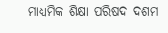ମାଧ୍ୟମିକ ଶିକ୍ଷା ପରିଷଦ ଦଶମ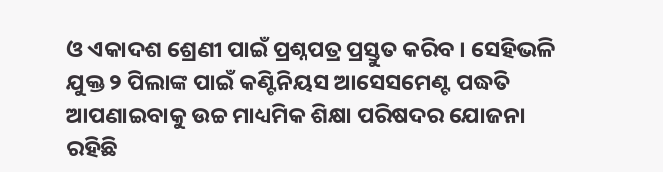ଓ ଏକାଦଶ ଶ୍ରେଣୀ ପାଇଁ ପ୍ରଶ୍ନପତ୍ର ପ୍ରସ୍ତୁତ କରିବ । ସେହିଭଳି ଯୁକ୍ତ ୨ ପିଲାଙ୍କ ପାଇଁ କଣ୍ଟିନିୟସ ଆସେସମେଣ୍ଟ ପଦ୍ଧତି ଆପଣାଇବାକୁ ଉଚ୍ଚ ମାଧ୍ୟମିକ ଶିକ୍ଷା ପରିଷଦର ଯୋଜନା ରହିଛି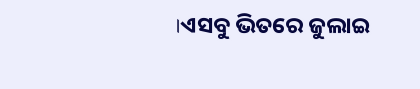।ଏସବୁ ଭିତରେ ଜୁଲାଇ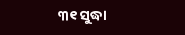୩୧ ସୁଦ୍ଧା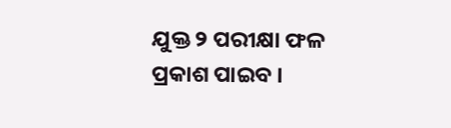ଯୁକ୍ତ ୨ ପରୀକ୍ଷା ଫଳ ପ୍ରକାଶ ପାଇବ ।